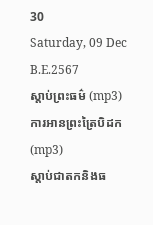30
Saturday, 09 Dec B.E.2567
ស្តាប់ព្រះធម៌ (mp3)
ការអានព្រះត្រៃបិដក (mp3)
ស្តាប់ជាតកនិងធ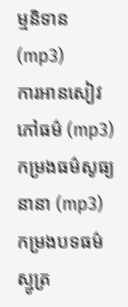ម្មនិទាន (mp3)
ការអានសៀវភៅធម៌ (mp3)
កម្រងធម៌សូធ្យនានា (mp3)
កម្រងបទធម៌ស្មូត្រ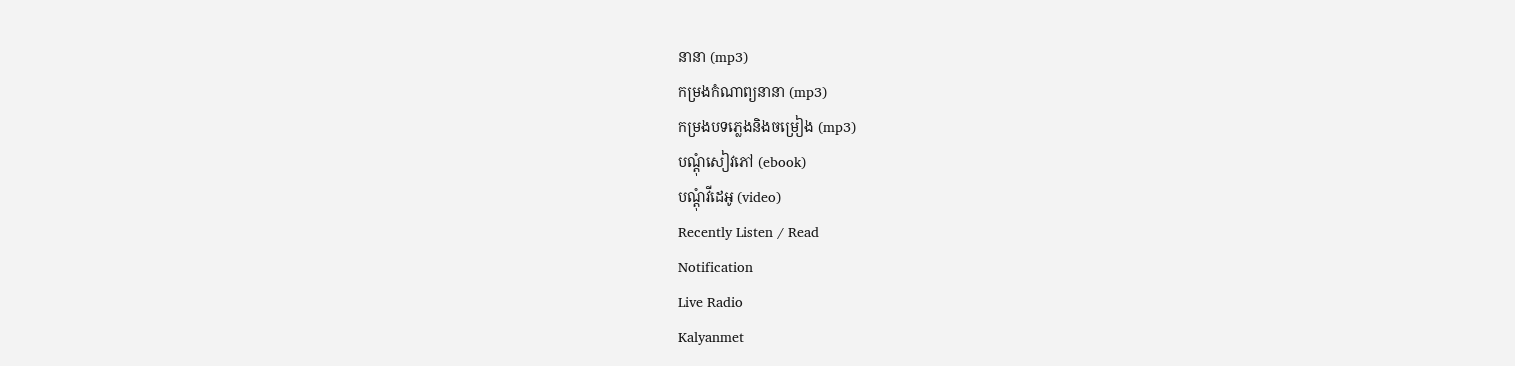នានា (mp3)
កម្រងកំណាព្យនានា (mp3)
កម្រងបទភ្លេងនិងចម្រៀង (mp3)
បណ្តុំសៀវភៅ (ebook)
បណ្តុំវីដេអូ (video)
Recently Listen / Read
Notification
Live Radio
Kalyanmet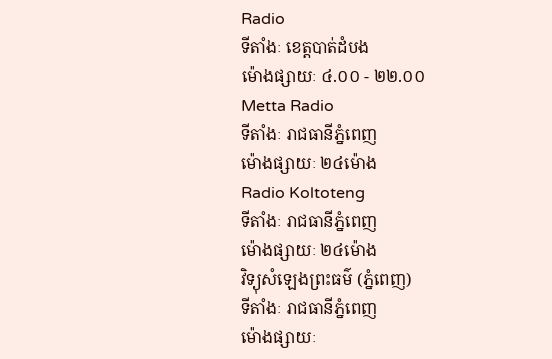Radio
ទីតាំងៈ ខេត្តបាត់ដំបង
ម៉ោងផ្សាយៈ ៤.០០ - ២២.០០
Metta Radio
ទីតាំងៈ រាជធានីភ្នំពេញ
ម៉ោងផ្សាយៈ ២៤ម៉ោង
Radio Koltoteng
ទីតាំងៈ រាជធានីភ្នំពេញ
ម៉ោងផ្សាយៈ ២៤ម៉ោង
វិទ្យុសំឡេងព្រះធម៌ (ភ្នំពេញ)
ទីតាំងៈ រាជធានីភ្នំពេញ
ម៉ោងផ្សាយៈ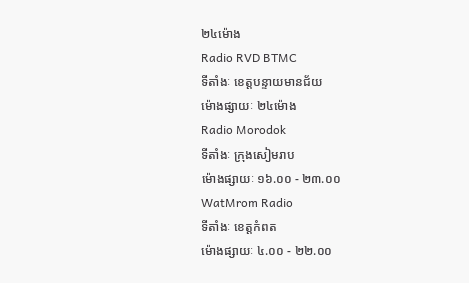២៤ម៉ោង
Radio RVD BTMC
ទីតាំងៈ ខេត្តបន្ទាយមានជ័យ
ម៉ោងផ្សាយៈ ២៤ម៉ោង
Radio Morodok
ទីតាំងៈ ក្រុងសៀមរាប
ម៉ោងផ្សាយៈ ១៦.០០ - ២៣.០០
WatMrom Radio
ទីតាំងៈ ខេត្តកំពត
ម៉ោងផ្សាយៈ ៤.០០ - ២២.០០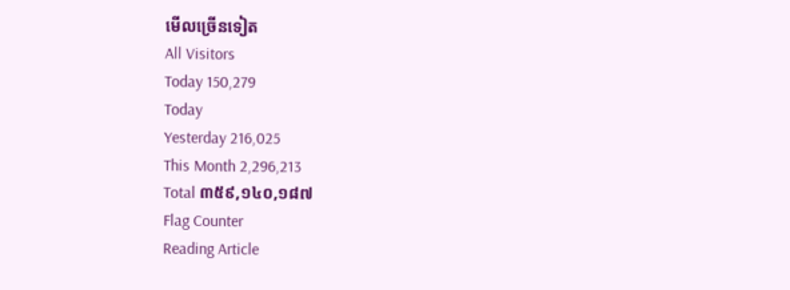មើលច្រើនទៀត
All Visitors
Today 150,279
Today
Yesterday 216,025
This Month 2,296,213
Total ៣៥៩,១៤០,១៨៧
Flag Counter
Reading Article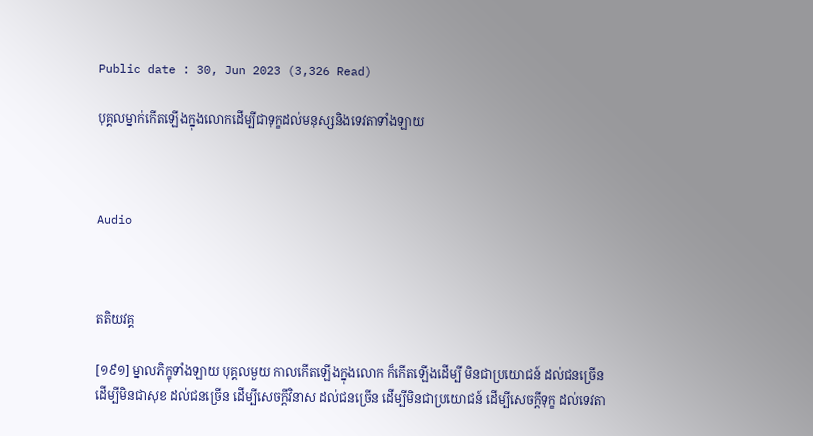Public date : 30, Jun 2023 (3,326 Read)

បុគ្គលម្នាក់កើតឡើងក្នុងលោកដើម្បីជាទុក្ខដល់មនុស្សនិងទេវតាទាំងឡាយ



Audio



តតិយវគ្គ

[១៩១] ម្នាលភិក្ខុទាំងឡាយ បុគ្គលមួយ កាលកើតឡើងក្នុងលោក ក៏កើតឡើងដើម្បី មិនជាប្រយោជន៍ ដល់ជនច្រើន ដើម្បីមិនជាសុខ ដល់ជនច្រើន ដើម្បីសេចក្តីវិនាស ដល់ជនច្រើន ដើម្បីមិនជាប្រយោជន៍ ដើម្បីសេចក្តីទុក្ខ ដល់ទេវតា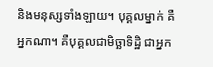និងមនុស្សទាំងឡាយ។ បុគ្គលម្នាក់ គឺអ្នកណា។ គឺបុគ្គលជាមិច្ឆាទិដ្ឋិ ជាអ្នក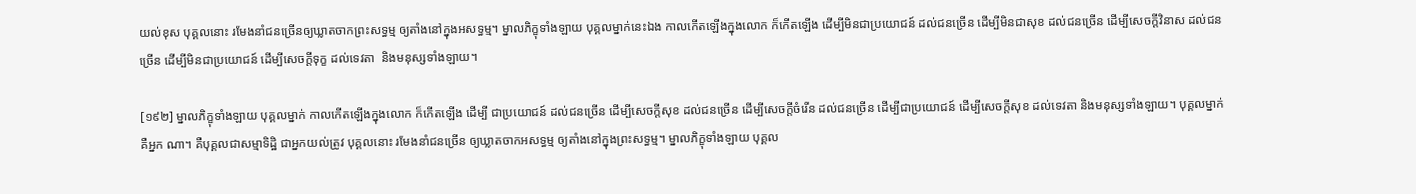យល់ខុស បុគ្គលនោះ រមែងនាំជនច្រើនឲ្យឃ្លាតចាកព្រះសទ្ធម្ម ឲ្យតាំងនៅក្នុងអសទ្ធម្ម។ ម្នាលភិក្ខុទាំងឡាយ បុគ្គលម្នាក់នេះឯង កាលកើតឡើងក្នុងលោក ក៏កើតឡើង ដើម្បីមិនជាប្រយោជន៍ ដល់ជនច្រើន ដើម្បីមិនជាសុខ ដល់ជនច្រើន ដើម្បីសេចក្តីវិនាស ដល់ជនច្រើន ដើម្បីមិនជាប្រយោជន៍ ដើម្បីសេចក្តីទុក្ខ ដល់ទេវតា  និងមនុស្សទាំងឡាយ។

[១៩២] ម្នាលភិក្ខុទាំងឡាយ បុគ្គលម្នាក់ កាលកើតឡើងក្នុងលោក ក៏កើតឡើង ដើម្បី ជាប្រយោជន៍ ដល់ជនច្រើន ដើម្បីសេចក្តីសុខ ដល់ជនច្រើន ដើម្បីសេចក្តីចំរើន ដល់ជនច្រើន ដើម្បីជាប្រយោជន៍ ដើម្បីសេចក្តីសុខ ដល់ទេវតា និងមនុស្សទាំងឡាយ។ បុគ្គលម្នាក់ គឺអ្នក ណា។ គឺបុគ្គលជាសម្មាទិដ្ឋិ ជាអ្នកយល់ត្រូវ បុគ្គលនោះ រមែងនាំជនច្រើន ឲ្យឃ្លាតចាកអសទ្ធម្ម ឲ្យតាំងនៅក្នុងព្រះសទ្ធម្ម។ ម្នាលភិក្ខុទាំងឡាយ បុគ្គល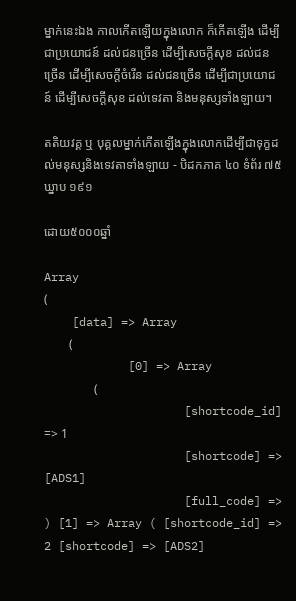ម្នាក់នេះឯង កាលកើតឡើយក្នុងលោក ក៏កើតឡើង ដើម្បីជាប្រយោជន៍ ដល់ជនច្រើន ដើម្បីសេចក្តីសុខ ដល់ជនច្រើន ដើម្បីសេចក្តីចំរើន ដល់ជនច្រើន ដើម្បីជាប្រយោជន៍ ដើម្បីសេចក្តីសុខ ដល់ទេវតា និងមនុស្សទាំងឡាយ។

តតិយវគ្គ ឬ បុគ្គលម្នាក់កើតឡើងក្នុងលោកដើម្បីជាទុក្ខដល់មនុស្សនិងទេវតាទាំងឡាយ - បិដកភាគ ៤០ ទំព័រ ៧៥ ឃ្នាប ១៩១

ដោយ៥០០០ឆ្នាំ

Array
(
    [data] => Array
        (
            [0] => Array
                (
                    [shortcode_id] => 1
                    [shortcode] => [ADS1]
                    [full_code] =>
) [1] => Array ( [shortcode_id] => 2 [shortcode] => [ADS2]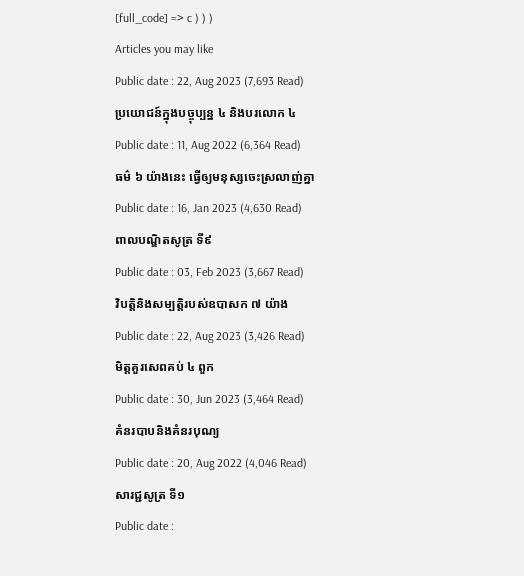[full_code] => c ) ) )
Articles you may like
Public date : 22, Aug 2023 (7,693 Read)
ប្រយោជន៍ក្នុងបច្ចុប្បន្ន ៤ និងបរលោក ៤
Public date : 11, Aug 2022 (6,364 Read)
ធម៌ ៦ យ៉ាងនេះ ធ្វើឲ្យមនុស្សចេះស្រលាញ់គ្នា
Public date : 16, Jan 2023 (4,630 Read)
ពាលបណ្ឌិតសូត្រ ទី៩
Public date : 03, Feb 2023 (3,667 Read)
វិបត្តិនិងសម្បត្តិរបស់ឧបាសក ៧ យ៉ាង
Public date : 22, Aug 2023 (3,426 Read)
មិត្តគួរសេពគប់ ៤ ពួក
Public date : 30, Jun 2023 (3,464 Read)
គំនរបាបនិងគំនរបុណ្យ
Public date : 20, Aug 2022 (4,046 Read)
សារជ្ជសូត្រ ទី១
Public date :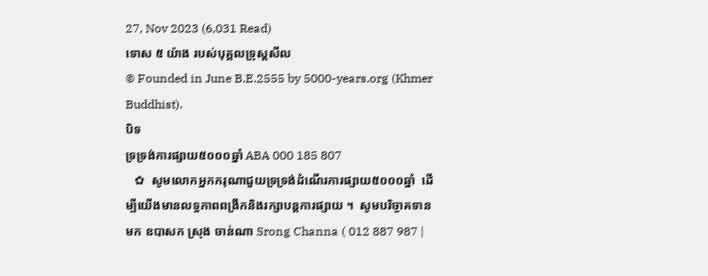27, Nov 2023 (6,031 Read)
ទោស ៥ យ៉ាង របស់បុគ្គលទ្រុស្តសីល
© Founded in June B.E.2555 by 5000-years.org (Khmer Buddhist).
បិទ
ទ្រទ្រង់ការផ្សាយ៥០០០ឆ្នាំ ABA 000 185 807
   ✿  សូមលោកអ្នកករុណាជួយទ្រទ្រង់ដំណើរការផ្សាយ៥០០០ឆ្នាំ  ដើម្បីយើងមានលទ្ធភាពពង្រីកនិងរក្សាបន្តការផ្សាយ ។  សូមបរិច្ចាគទានមក ឧបាសក ស្រុង ចាន់ណា Srong Channa ( 012 887 987 |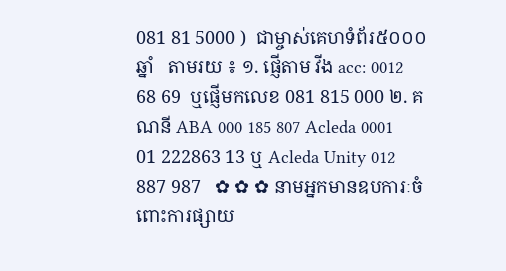081 81 5000 )  ជាម្ចាស់គេហទំព័រ៥០០០ឆ្នាំ   តាមរយ ៖ ១. ផ្ញើតាម វីង acc: 0012 68 69  ឬផ្ញើមកលេខ 081 815 000 ២. គណនី ABA 000 185 807 Acleda 0001 01 222863 13 ឬ Acleda Unity 012 887 987   ✿ ✿ ✿ នាមអ្នកមានឧបការៈចំពោះការផ្សាយ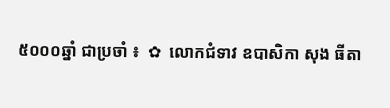៥០០០ឆ្នាំ ជាប្រចាំ ៖  ✿  លោកជំទាវ ឧបាសិកា សុង ធីតា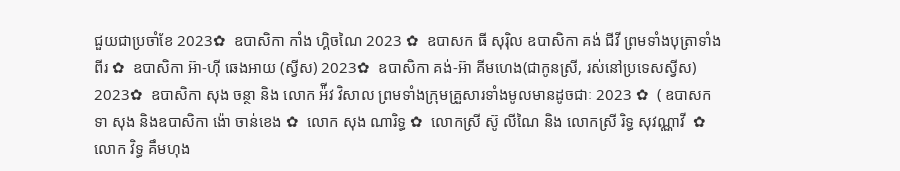ជួយជាប្រចាំខែ 2023✿  ឧបាសិកា កាំង ហ្គិចណៃ 2023 ✿  ឧបាសក ធី សុរ៉ិល ឧបាសិកា គង់ ជីវី ព្រមទាំងបុត្រាទាំងពីរ ✿  ឧបាសិកា អ៊ា-ហុី ឆេងអាយ (ស្វីស) 2023✿  ឧបាសិកា គង់-អ៊ា គីមហេង(ជាកូនស្រី, រស់នៅប្រទេសស្វីស) 2023✿  ឧបាសិកា សុង ចន្ថា និង លោក អ៉ីវ វិសាល ព្រមទាំងក្រុមគ្រួសារទាំងមូលមានដូចជាៈ 2023 ✿  ( ឧបាសក ទា សុង និងឧបាសិកា ង៉ោ ចាន់ខេង ✿  លោក សុង ណារិទ្ធ ✿  លោកស្រី ស៊ូ លីណៃ និង លោកស្រី រិទ្ធ សុវណ្ណាវី  ✿  លោក វិទ្ធ គឹមហុង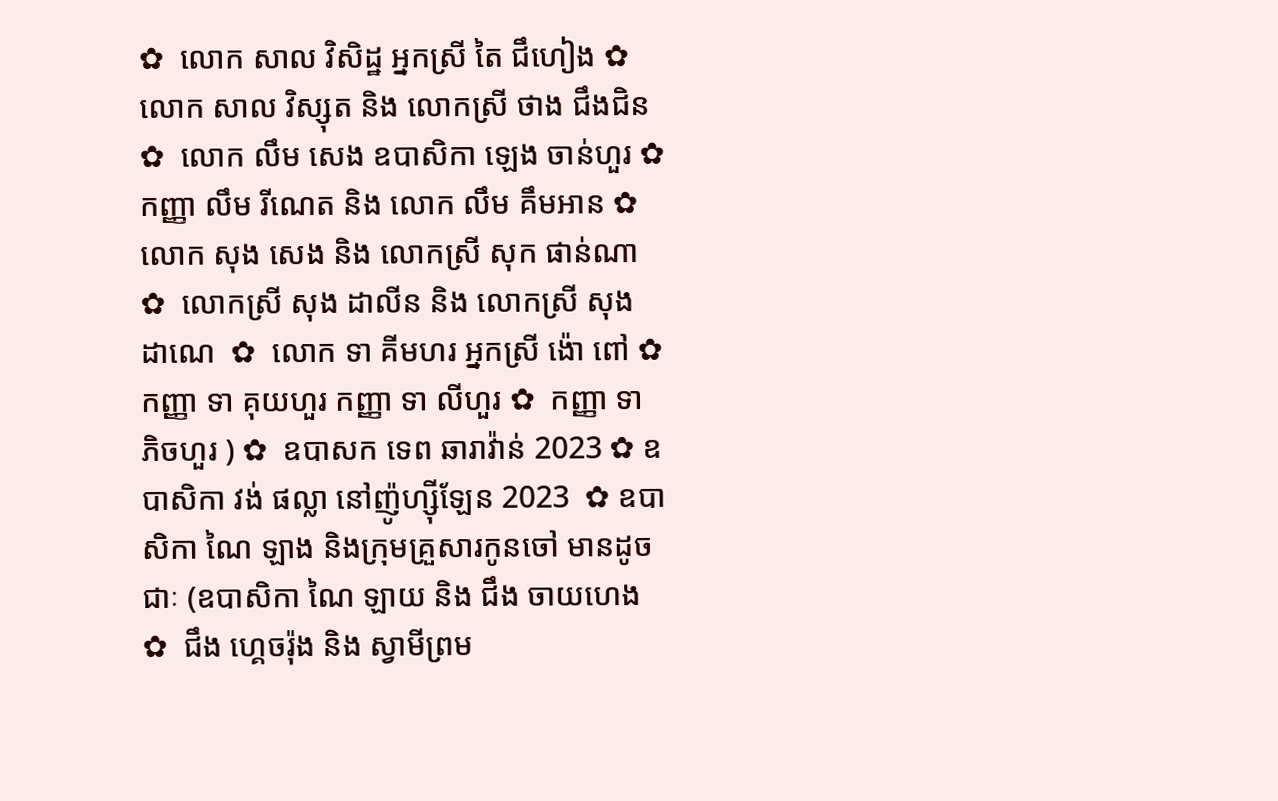✿  លោក សាល វិសិដ្ឋ អ្នកស្រី តៃ ជឹហៀង ✿  លោក សាល វិស្សុត និង លោកស្រី ថាង ជឹងជិន ✿  លោក លឹម សេង ឧបាសិកា ឡេង ចាន់ហួរ ✿  កញ្ញា លឹម រីណេត និង លោក លឹម គឹមអាន ✿  លោក សុង សេង និង លោកស្រី សុក ផាន់ណា ✿  លោកស្រី សុង ដាលីន និង លោកស្រី សុង ដាណេ  ✿  លោក ទា គីមហរ អ្នកស្រី ង៉ោ ពៅ ✿  កញ្ញា ទា គុយហួរ កញ្ញា ទា លីហួរ ✿  កញ្ញា ទា ភិចហួរ ) ✿  ឧបាសក ទេព ឆារាវ៉ាន់ 2023 ✿ ឧបាសិកា វង់ ផល្លា នៅញ៉ូហ្ស៊ីឡែន 2023  ✿ ឧបាសិកា ណៃ ឡាង និងក្រុមគ្រួសារកូនចៅ មានដូចជាៈ (ឧបាសិកា ណៃ ឡាយ និង ជឹង ចាយហេង  ✿  ជឹង ហ្គេចរ៉ុង និង ស្វាមីព្រម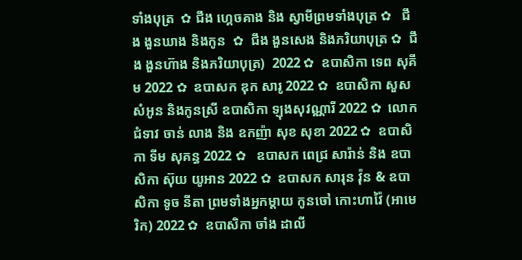ទាំងបុត្រ  ✿ ជឹង ហ្គេចគាង និង ស្វាមីព្រមទាំងបុត្រ ✿   ជឹង ងួនឃាង និងកូន  ✿  ជឹង ងួនសេង និងភរិយាបុត្រ ✿  ជឹង ងួនហ៊ាង និងភរិយាបុត្រ)  2022 ✿  ឧបាសិកា ទេព សុគីម 2022 ✿  ឧបាសក ឌុក សារូ 2022 ✿  ឧបាសិកា សួស សំអូន និងកូនស្រី ឧបាសិកា ឡុងសុវណ្ណារី 2022 ✿  លោកជំទាវ ចាន់ លាង និង ឧកញ៉ា សុខ សុខា 2022 ✿  ឧបាសិកា ទីម សុគន្ធ 2022 ✿   ឧបាសក ពេជ្រ សារ៉ាន់ និង ឧបាសិកា ស៊ុយ យូអាន 2022 ✿  ឧបាសក សារុន វ៉ុន & ឧបាសិកា ទូច នីតា ព្រមទាំងអ្នកម្តាយ កូនចៅ កោះហាវ៉ៃ (អាមេរិក) 2022 ✿  ឧបាសិកា ចាំង ដាលី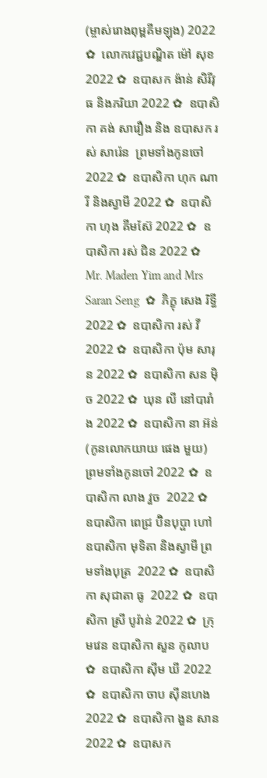(ម្ចាស់រោងពុម្ពគីមឡុង) 2022 ✿  លោកវេជ្ជបណ្ឌិត ម៉ៅ សុខ 2022 ✿  ឧបាសក ង៉ាន់ សិរីវុធ និងភរិយា 2022 ✿  ឧបាសិកា គង់ សារឿង និង ឧបាសក រស់ សារ៉េន  ព្រមទាំងកូនចៅ 2022 ✿  ឧបាសិកា ហុក ណារី និងស្វាមី 2022 ✿  ឧបាសិកា ហុង គីមស៊ែ 2022 ✿  ឧបាសិកា រស់ ជិន 2022 ✿  Mr. Maden Yim and Mrs Saran Seng  ✿  ភិក្ខុ សេង រិទ្ធី 2022 ✿  ឧបាសិកា រស់ វី 2022 ✿  ឧបាសិកា ប៉ុម សារុន 2022 ✿  ឧបាសិកា សន ម៉ិច 2022 ✿  ឃុន លី នៅបារាំង 2022 ✿  ឧបាសិកា នា អ៊ន់ (កូនលោកយាយ ផេង មួយ) ព្រមទាំងកូនចៅ 2022 ✿  ឧបាសិកា លាង វួច  2022 ✿  ឧបាសិកា ពេជ្រ ប៊ិនបុប្ផា ហៅឧបាសិកា មុទិតា និងស្វាមី ព្រមទាំងបុត្រ  2022 ✿  ឧបាសិកា សុជាតា ធូ  2022 ✿  ឧបាសិកា ស្រី បូរ៉ាន់ 2022 ✿  ក្រុមវេន ឧបាសិកា សួន កូលាប ✿  ឧបាសិកា ស៊ីម ឃី 2022 ✿  ឧបាសិកា ចាប ស៊ីនហេង 2022 ✿  ឧបាសិកា ងួន សាន 2022 ✿  ឧបាសក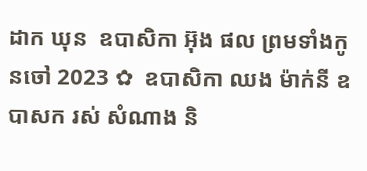ដាក ឃុន  ឧបាសិកា អ៊ុង ផល ព្រមទាំងកូនចៅ 2023 ✿  ឧបាសិកា ឈង ម៉ាក់នី ឧបាសក រស់ សំណាង និ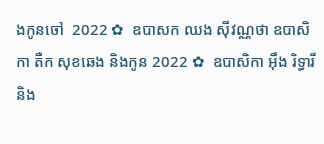ងកូនចៅ  2022 ✿  ឧបាសក ឈង សុីវណ្ណថា ឧបាសិកា តឺក សុខឆេង និងកូន 2022 ✿  ឧបាសិកា អុឹង រិទ្ធារី និង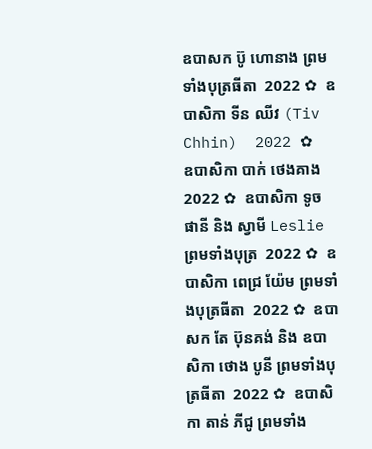ឧបាសក ប៊ូ ហោនាង ព្រមទាំងបុត្រធីតា  2022 ✿  ឧបាសិកា ទីន ឈីវ (Tiv Chhin)  2022 ✿  ឧបាសិកា បាក់ ថេងគាង 2022 ✿  ឧបាសិកា ទូច ផានី និង ស្វាមី Leslie ព្រមទាំងបុត្រ  2022 ✿  ឧបាសិកា ពេជ្រ យ៉ែម ព្រមទាំងបុត្រធីតា  2022 ✿  ឧបាសក តែ ប៊ុនគង់ និង ឧបាសិកា ថោង បូនី ព្រមទាំងបុត្រធីតា  2022 ✿  ឧបាសិកា តាន់ ភីជូ ព្រមទាំង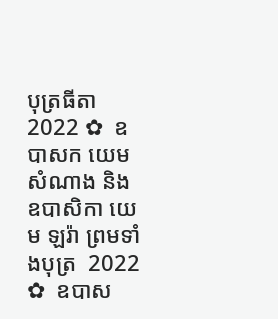បុត្រធីតា  2022 ✿  ឧបាសក យេម សំណាង និង ឧបាសិកា យេម ឡរ៉ា ព្រមទាំងបុត្រ  2022 ✿  ឧបាស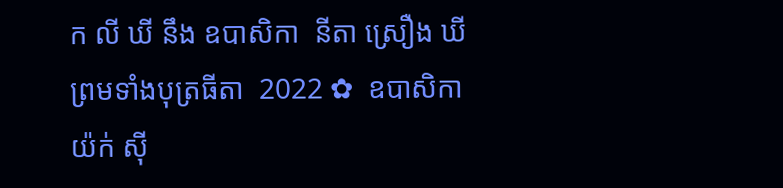ក លី ឃី នឹង ឧបាសិកា  នីតា ស្រឿង ឃី  ព្រមទាំងបុត្រធីតា  2022 ✿  ឧបាសិកា យ៉ក់ សុី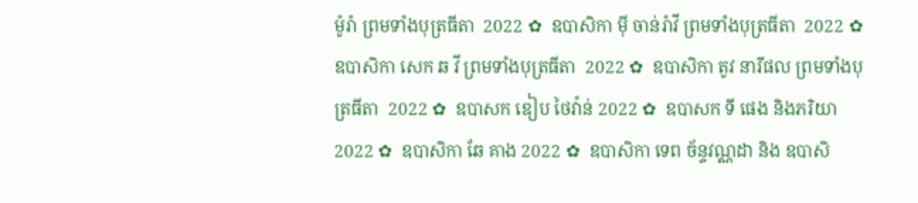ម៉ូរ៉ា ព្រមទាំងបុត្រធីតា  2022 ✿  ឧបាសិកា មុី ចាន់រ៉ាវី ព្រមទាំងបុត្រធីតា  2022 ✿  ឧបាសិកា សេក ឆ វី ព្រមទាំងបុត្រធីតា  2022 ✿  ឧបាសិកា តូវ នារីផល ព្រមទាំងបុត្រធីតា  2022 ✿  ឧបាសក ឌៀប ថៃវ៉ាន់ 2022 ✿  ឧបាសក ទី ផេង និងភរិយា 2022 ✿  ឧបាសិកា ឆែ គាង 2022 ✿  ឧបាសិកា ទេព ច័ន្ទវណ្ណដា និង ឧបាសិ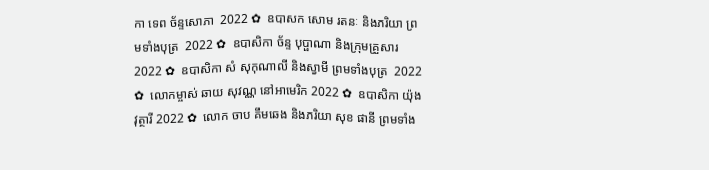កា ទេព ច័ន្ទសោភា  2022 ✿  ឧបាសក សោម រតនៈ និងភរិយា ព្រមទាំងបុត្រ  2022 ✿  ឧបាសិកា ច័ន្ទ បុប្ផាណា និងក្រុមគ្រួសារ 2022 ✿  ឧបាសិកា សំ សុកុណាលី និងស្វាមី ព្រមទាំងបុត្រ  2022 ✿  លោកម្ចាស់ ឆាយ សុវណ្ណ នៅអាមេរិក 2022 ✿  ឧបាសិកា យ៉ុង វុត្ថារី 2022 ✿  លោក ចាប គឹមឆេង និងភរិយា សុខ ផានី ព្រមទាំង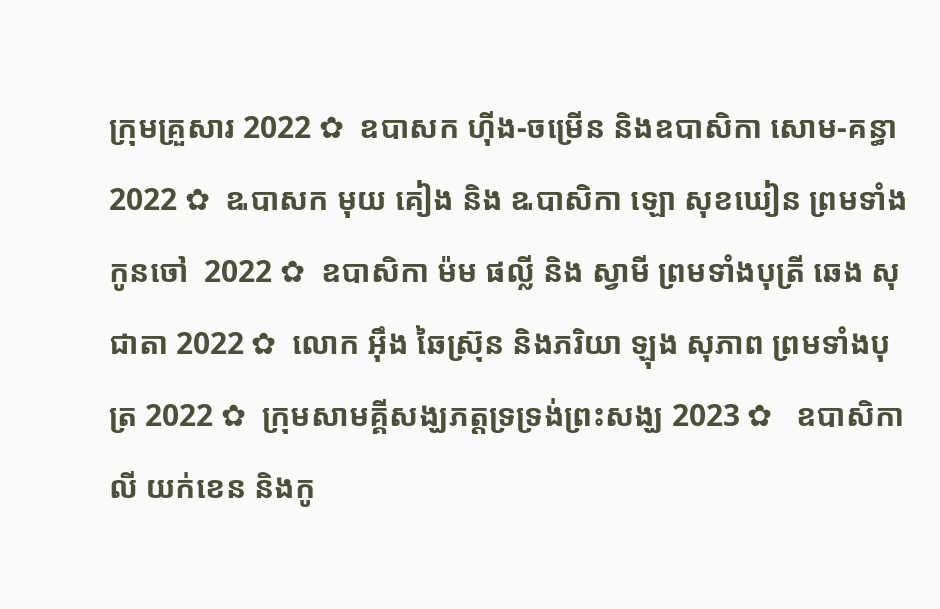ក្រុមគ្រួសារ 2022 ✿  ឧបាសក ហ៊ីង-ចម្រើន និងឧបាសិកា សោម-គន្ធា 2022 ✿  ឩបាសក មុយ គៀង និង ឩបាសិកា ឡោ សុខឃៀន ព្រមទាំងកូនចៅ  2022 ✿  ឧបាសិកា ម៉ម ផល្លី និង ស្វាមី ព្រមទាំងបុត្រី ឆេង សុជាតា 2022 ✿  លោក អ៊ឹង ឆៃស្រ៊ុន និងភរិយា ឡុង សុភាព ព្រមទាំងបុត្រ 2022 ✿  ក្រុមសាមគ្គីសង្ឃភត្តទ្រទ្រង់ព្រះសង្ឃ 2023 ✿   ឧបាសិកា លី យក់ខេន និងកូ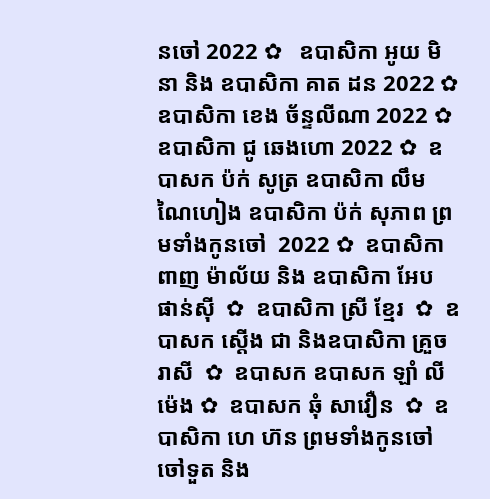នចៅ 2022 ✿   ឧបាសិកា អូយ មិនា និង ឧបាសិកា គាត ដន 2022 ✿  ឧបាសិកា ខេង ច័ន្ទលីណា 2022 ✿  ឧបាសិកា ជូ ឆេងហោ 2022 ✿  ឧបាសក ប៉ក់ សូត្រ ឧបាសិកា លឹម ណៃហៀង ឧបាសិកា ប៉ក់ សុភាព ព្រមទាំងកូនចៅ  2022 ✿  ឧបាសិកា ពាញ ម៉ាល័យ និង ឧបាសិកា អែប ផាន់ស៊ី  ✿  ឧបាសិកា ស្រី ខ្មែរ  ✿  ឧបាសក ស្តើង ជា និងឧបាសិកា គ្រួច រាសី  ✿  ឧបាសក ឧបាសក ឡាំ លីម៉េង ✿  ឧបាសក ឆុំ សាវឿន  ✿  ឧបាសិកា ហេ ហ៊ន ព្រមទាំងកូនចៅ ចៅទួត និង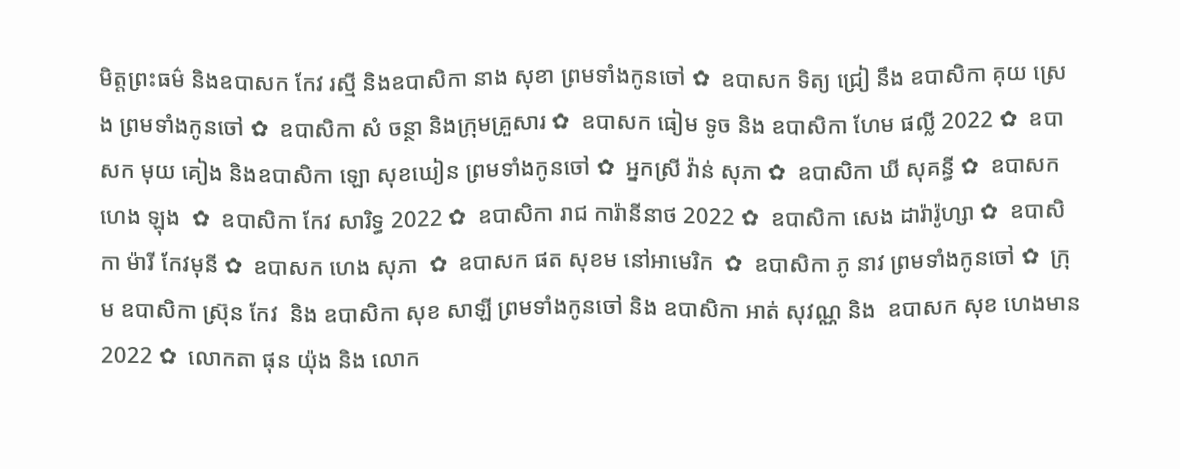មិត្តព្រះធម៌ និងឧបាសក កែវ រស្មី និងឧបាសិកា នាង សុខា ព្រមទាំងកូនចៅ ✿  ឧបាសក ទិត្យ ជ្រៀ នឹង ឧបាសិកា គុយ ស្រេង ព្រមទាំងកូនចៅ ✿  ឧបាសិកា សំ ចន្ថា និងក្រុមគ្រួសារ ✿  ឧបាសក ធៀម ទូច និង ឧបាសិកា ហែម ផល្លី 2022 ✿  ឧបាសក មុយ គៀង និងឧបាសិកា ឡោ សុខឃៀន ព្រមទាំងកូនចៅ ✿  អ្នកស្រី វ៉ាន់ សុភា ✿  ឧបាសិកា ឃី សុគន្ធី ✿  ឧបាសក ហេង ឡុង  ✿  ឧបាសិកា កែវ សារិទ្ធ 2022 ✿  ឧបាសិកា រាជ ការ៉ានីនាថ 2022 ✿  ឧបាសិកា សេង ដារ៉ារ៉ូហ្សា ✿  ឧបាសិកា ម៉ារី កែវមុនី ✿  ឧបាសក ហេង សុភា  ✿  ឧបាសក ផត សុខម នៅអាមេរិក  ✿  ឧបាសិកា ភូ នាវ ព្រមទាំងកូនចៅ ✿  ក្រុម ឧបាសិកា ស្រ៊ុន កែវ  និង ឧបាសិកា សុខ សាឡី ព្រមទាំងកូនចៅ និង ឧបាសិកា អាត់ សុវណ្ណ និង  ឧបាសក សុខ ហេងមាន 2022 ✿  លោកតា ផុន យ៉ុង និង លោក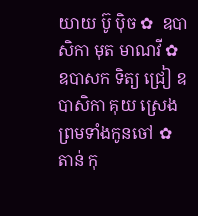យាយ ប៊ូ ប៉ិច ✿  ឧបាសិកា មុត មាណវី ✿  ឧបាសក ទិត្យ ជ្រៀ ឧបាសិកា គុយ ស្រេង ព្រមទាំងកូនចៅ ✿  តាន់ កុ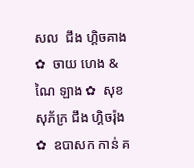សល  ជឹង ហ្គិចគាង ✿  ចាយ ហេង & ណៃ ឡាង ✿  សុខ សុភ័ក្រ ជឹង ហ្គិចរ៉ុង ✿  ឧបាសក កាន់ គ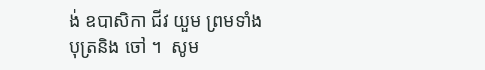ង់ ឧបាសិកា ជីវ យួម ព្រមទាំងបុត្រនិង ចៅ ។  សូម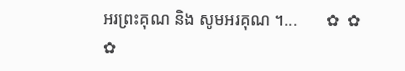អរព្រះគុណ និង សូមអរគុណ ។...       ✿  ✿  ✿